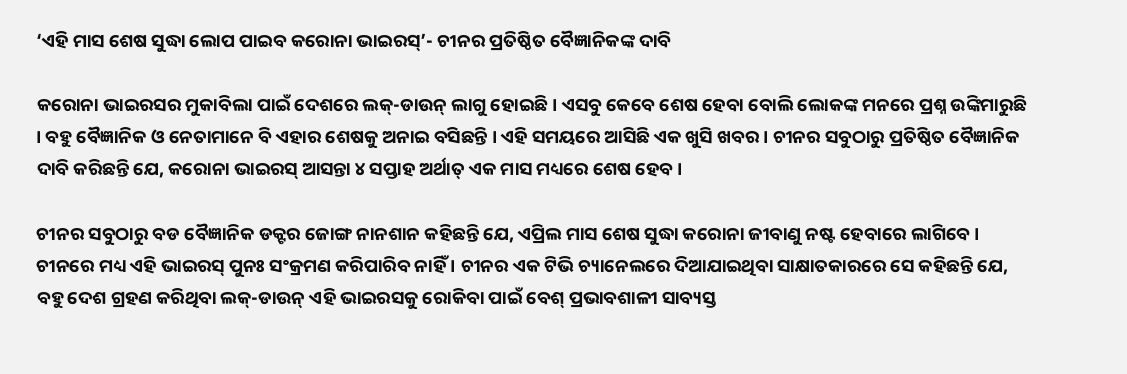‘ଏହି ମାସ ଶେଷ ସୁଦ୍ଧା ଲୋପ ପାଇବ କରୋନା ଭାଇରସ୍’- ଚୀନର ପ୍ରତିଷ୍ଠିତ ବୈଜ୍ଞାନିକଙ୍କ ଦାବି

କରୋନା ଭାଇରସର ମୁକାବିଲା ପାଇଁ ଦେଶରେ ଲକ୍-ଡାଉନ୍ ଲାଗୁ ହୋଇଛି । ଏସବୁ କେବେ ଶେଷ ହେବା ବୋଲି ଲୋକଙ୍କ ମନରେ ପ୍ରଶ୍ନ ଉଙ୍କିମାରୁଛି । ବହୁ ବୈଜ୍ଞାନିକ ଓ ନେତାମାନେ ବି ଏହାର ଶେଷକୁ ଅନାଇ ବସିଛନ୍ତି । ଏହି ସମୟରେ ଆସିଛି ଏକ ଖୁସି ଖବର । ଚୀନର ସବୁଠାରୁ ପ୍ରତିଷ୍ଠିତ ବୈଜ୍ଞାନିକ ଦାବି କରିଛନ୍ତି ଯେ, କରୋନା ଭାଇରସ୍ ଆସନ୍ତା ୪ ସପ୍ତାହ ଅର୍ଥାତ୍ ଏକ ମାସ ମଧ୍ୟରେ ଶେଷ ହେବ ।

ଚୀନର ସବୁଠାରୁ ବଡ ବୈଜ୍ଞାନିକ ଡକ୍ଟର ଜୋଙ୍ଗ ନାନଶାନ କହିଛନ୍ତି ଯେ, ଏପ୍ରିଲ ମାସ ଶେଷ ସୁଦ୍ଧା କରୋନା ଜୀବାଣୁ ନଷ୍ଟ ହେବାରେ ଲାଗିବେ । ଚୀନରେ ମଧ୍ୟ ଏହି ଭାଇରସ୍ ପୁନଃ ସଂକ୍ରମଣ କରିପାରିବ ନାହିଁ । ଚୀନର ଏକ ଟିଭି ଚ୍ୟାନେଲରେ ଦିଆଯାଇଥିବା ସାକ୍ଷାତକାରରେ ସେ କହିଛନ୍ତି ଯେ, ବହୁ ଦେଶ ଗ୍ରହଣ କରିଥିବା ଲକ୍-ଡାଉନ୍ ଏହି ଭାଇରସକୁ ରୋକିବା ପାଇଁ ବେଶ୍ ପ୍ରଭାବଶାଳୀ ସାବ୍ୟସ୍ତ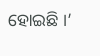ହୋଇଛି ।’